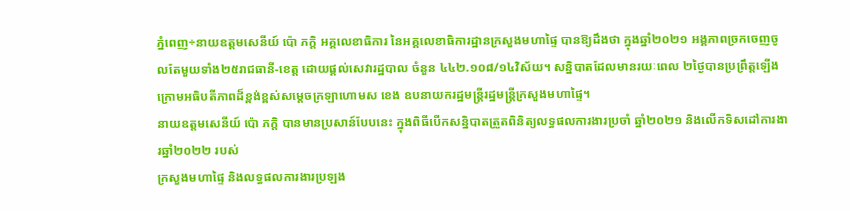ភ្នំពេញ÷នាយឧត្តមសេនីយ៍ ប៉ោ ភក្តិ អគ្គលេខាធិការ នៃអគ្គលេខាធិការដ្ឋានក្រសួងមហាផ្ទៃ បានឱ្យដឹងថា ក្នុងឆ្នាំ២០២១ អង្គភាពច្រកចេញចូលតែមួយទាំង២៥រាជធានី-ខេត្ត ដោយផ្តល់សេវារដ្ឋបាល ចំនួន ៤៤២.១០៨/១៤វិស័យ។ សន្និបាតដែលមានរយៈពេល ២ថ្ងៃបានប្រព្រឹត្តឡើងក្រោមអធិបតីភាពដ៏ខ្ពង់ខ្ពស់សម្ដេចក្រឡាហោមស ខេង ឧបនាយករដ្ឋមន្ត្រីរដ្ឋមន្ត្រីក្រសួងមហាផ្ទៃ។
នាយឧត្តមសេនីយ៍ ប៉ោ ភក្តិ បានមានប្រសាន៍បែបនេះ ក្នុងពិធីបើកសន្និបាតត្រួតពិនិត្យលទ្ធផលការងារប្រចាំ ឆ្នាំ២០២១ និងលើកទិសដៅការងារឆ្នាំ២០២២ របស់
ក្រសួងមហាផ្ទៃ និងលទ្ធផលការងារប្រឡង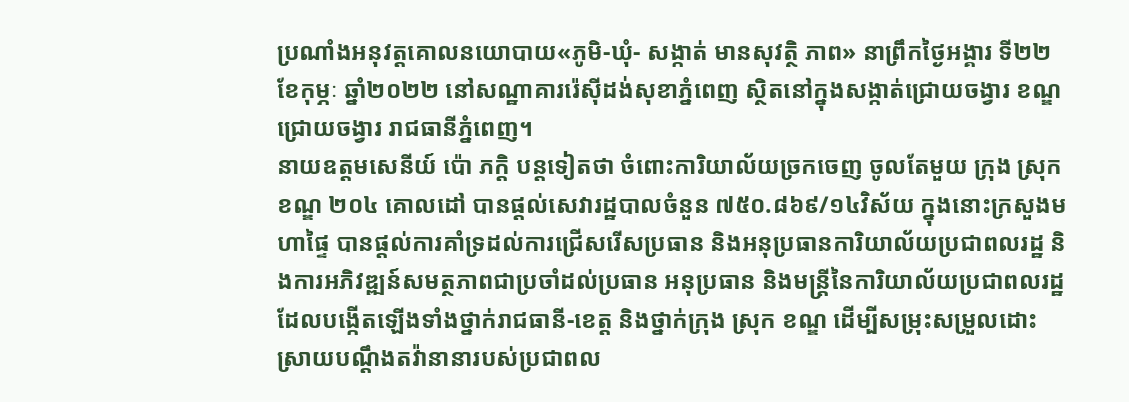ប្រណាំងអនុវត្តគោលនយោបាយ«ភូមិ-ឃុំ- សង្កាត់ មានសុវត្ថិ ភាព» នាព្រឹកថ្ងៃអង្គារ ទី២២ ខែកុម្ភៈ ឆ្នាំ២០២២ នៅសណ្ឋាគាររ៉េស៊ីដង់សុខាភ្នំពេញ ស្ថិតនៅក្នុងសង្កាត់ជ្រោយចង្វារ ខណ្ឌជ្រោយចង្វារ រាជធានីភ្នំពេញ។
នាយឧត្តមសេនីយ៍ ប៉ោ ភក្តិ បន្តទៀតថា ចំពោះការិយាល័យច្រកចេញ ចូលតែមួយ ក្រុង ស្រុក ខណ្ឌ ២០៤ គោលដៅ បានផ្តល់សេវារដ្ឋបាលចំនួន ៧៥០.៨៦៩/១៤វិស័យ ក្នុងនោះក្រសួងមហាផ្ទៃ បានផ្តល់ការគាំទ្រដល់ការជ្រើសរើសប្រធាន និងអនុប្រធានការិយាល័យប្រជាពលរដ្ឋ និងការអភិវឌ្ឍន៍សមត្ថភាពជាប្រចាំដល់ប្រធាន អនុប្រធាន និងមន្ត្រីនៃការិយាល័យប្រជាពលរដ្ឋ ដែលបង្កើតឡើងទាំងថ្នាក់រាជធានី-ខេត្ត និងថ្នាក់ក្រុង ស្រុក ខណ្ឌ ដើម្បីសម្រុះសម្រួលដោះស្រាយបណ្តឹងតវ៉ានានារបស់ប្រជាពល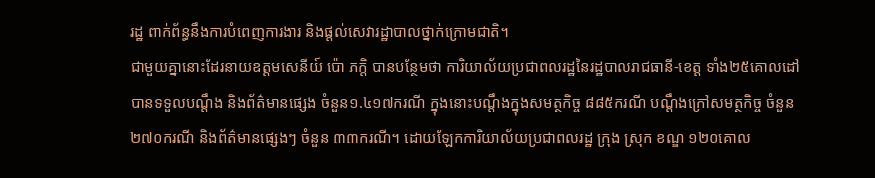រដ្ឋ ពាក់ព័ន្ធនឹងការបំពេញការងារ និងផ្តល់សេវារដ្ឋាបាលថ្នាក់ក្រោមជាតិ។
ជាមួយគ្នានោះដែរនាយឧត្តមសេនីយ៍ ប៉ោ ភក្តិ បានបន្ថែមថា ការិយាល័យប្រជាពលរដ្ឋនៃរដ្ឋបាលរាជធានី-ខេត្ត ទាំង២៥គោលដៅ បានទទួលបណ្តឹង និងព័ត៌មានផ្សេង ចំនួន១.៤១៧ករណី ក្នុងនោះបណ្តឹងក្នុងសមត្ថកិច្ច ៨៨៥ករណី បណ្តឹងក្រៅសមត្ថកិច្ច ចំនួន ២៧០ករណី និងព័ត៌មានផ្សេងៗ ចំនួន ៣៣ករណី។ ដោយឡែកការិយាល័យប្រជាពលរដ្ឋ ក្រុង ស្រុក ខណ្ឌ ១២០គោល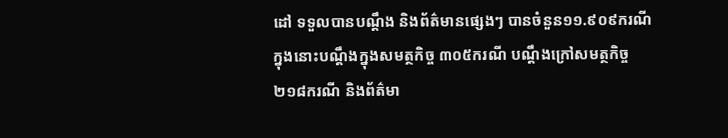ដៅ ទទួលបានបណ្តឹង និងព័ត៌មានផ្សេងៗ បានចំនួន១១.៩០៩ករណី ក្នុងនោះបណ្តឹងក្នុងសមត្ថកិច្ច ៣០៥ករណី បណ្តឹងក្រៅសមត្ថកិច្ច ២១៨ករណី និងព័ត៌មា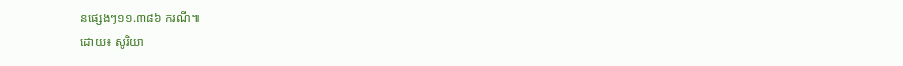នផ្សេងៗ១១.៣៨៦ ករណី៕
ដោយ៖ សូរិយា